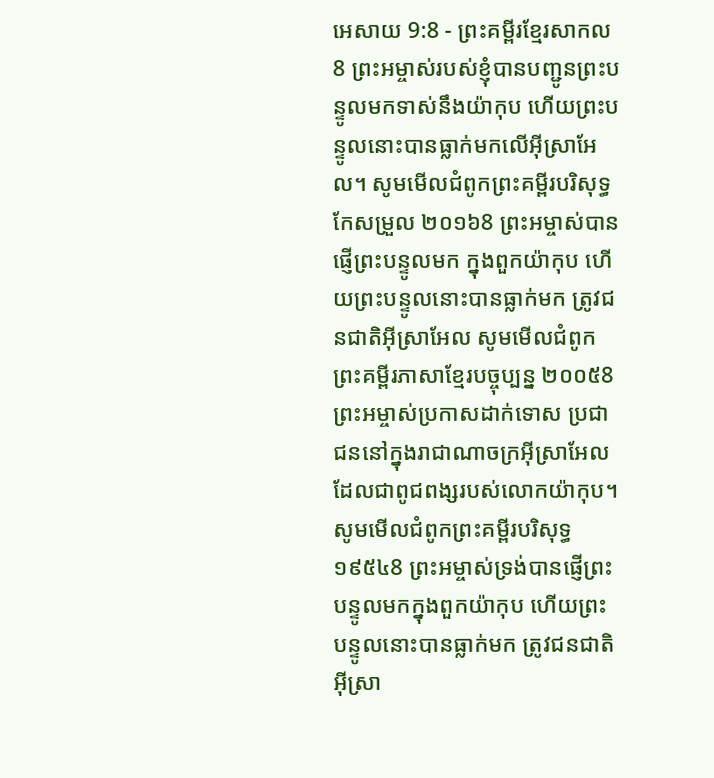អេសាយ 9:8 - ព្រះគម្ពីរខ្មែរសាកល8 ព្រះអម្ចាស់របស់ខ្ញុំបានបញ្ជូនព្រះបន្ទូលមកទាស់នឹងយ៉ាកុប ហើយព្រះបន្ទូលនោះបានធ្លាក់មកលើអ៊ីស្រាអែល។ សូមមើលជំពូកព្រះគម្ពីរបរិសុទ្ធកែសម្រួល ២០១៦8 ព្រះអម្ចាស់បានផ្ញើព្រះបន្ទូលមក ក្នុងពួកយ៉ាកុប ហើយព្រះបន្ទូលនោះបានធ្លាក់មក ត្រូវជនជាតិអ៊ីស្រាអែល សូមមើលជំពូកព្រះគម្ពីរភាសាខ្មែរបច្ចុប្បន្ន ២០០៥8 ព្រះអម្ចាស់ប្រកាសដាក់ទោស ប្រជាជននៅក្នុងរាជាណាចក្រអ៊ីស្រាអែល ដែលជាពូជពង្សរបស់លោកយ៉ាកុប។ សូមមើលជំពូកព្រះគម្ពីរបរិសុទ្ធ ១៩៥៤8 ព្រះអម្ចាស់ទ្រង់បានផ្ញើព្រះបន្ទូលមកក្នុងពួកយ៉ាកុប ហើយព្រះបន្ទូលនោះបានធ្លាក់មក ត្រូវជនជាតិអ៊ីស្រា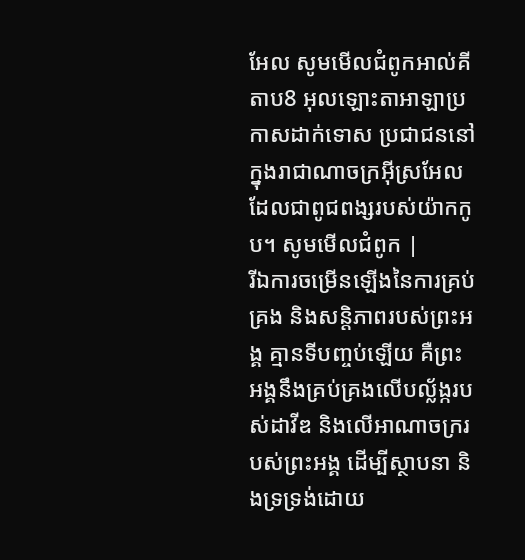អែល សូមមើលជំពូកអាល់គីតាប8 អុលឡោះតាអាឡាប្រកាសដាក់ទោស ប្រជាជននៅក្នុងរាជាណាចក្រអ៊ីស្រអែល ដែលជាពូជពង្សរបស់យ៉ាកកូប។ សូមមើលជំពូក |
រីឯការចម្រើនឡើងនៃការគ្រប់គ្រង និងសន្តិភាពរបស់ព្រះអង្គ គ្មានទីបញ្ចប់ឡើយ គឺព្រះអង្គនឹងគ្រប់គ្រងលើបល្ល័ង្ករបស់ដាវីឌ និងលើអាណាចក្ររបស់ព្រះអង្គ ដើម្បីស្ថាបនា និងទ្រទ្រង់ដោយ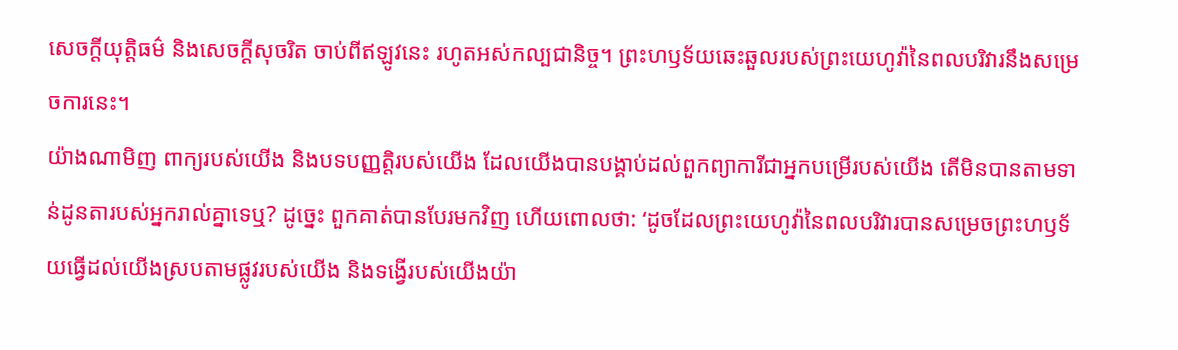សេចក្ដីយុត្តិធម៌ និងសេចក្ដីសុចរិត ចាប់ពីឥឡូវនេះ រហូតអស់កល្បជានិច្ច។ ព្រះហឫទ័យឆេះឆួលរបស់ព្រះយេហូវ៉ានៃពលបរិវារនឹងសម្រេចការនេះ។
យ៉ាងណាមិញ ពាក្យរបស់យើង និងបទបញ្ញត្តិរបស់យើង ដែលយើងបានបង្គាប់ដល់ពួកព្យាការីជាអ្នកបម្រើរបស់យើង តើមិនបានតាមទាន់ដូនតារបស់អ្នករាល់គ្នាទេឬ? ដូច្នេះ ពួកគាត់បានបែរមកវិញ ហើយពោលថា: ‘ដូចដែលព្រះយេហូវ៉ានៃពលបរិវារបានសម្រេចព្រះហឫទ័យធ្វើដល់យើងស្របតាមផ្លូវរបស់យើង និងទង្វើរបស់យើងយ៉ា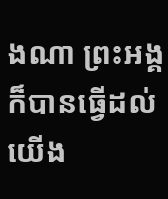ងណា ព្រះអង្គក៏បានធ្វើដល់យើង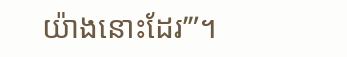យ៉ាងនោះដែរ’”។